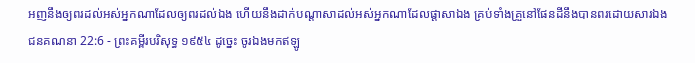អញនឹងឲ្យពរដល់អស់អ្នកណាដែលឲ្យពរដល់ឯង ហើយនឹងដាក់បណ្តាសាដល់អស់អ្នកណាដែលផ្តាសាឯង គ្រប់ទាំងគ្រួនៅផែនដីនឹងបានពរដោយសារឯង
ជនគណនា 22:6 - ព្រះគម្ពីរបរិសុទ្ធ ១៩៥៤ ដូច្នេះ ចូរឯងមកឥឡូ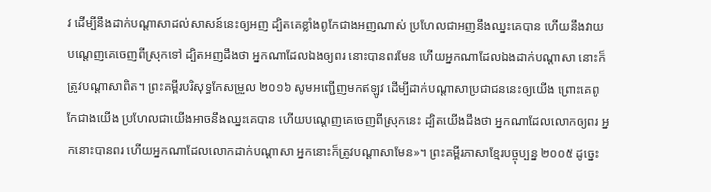វ ដើម្បីនឹងដាក់បណ្តាសាដល់សាសន៍នេះឲ្យអញ ដ្បិតគេខ្លាំងពូកែជាងអញណាស់ ប្រហែលជាអញនឹងឈ្នះគេបាន ហើយនឹងវាយបណ្តេញគេចេញពីស្រុកទៅ ដ្បិតអញដឹងថា អ្នកណាដែលឯងឲ្យពរ នោះបានពរមែន ហើយអ្នកណាដែលឯងដាក់បណ្តាសា នោះក៏ត្រូវបណ្តាសាពិត។ ព្រះគម្ពីរបរិសុទ្ធកែសម្រួល ២០១៦ សូមអញ្ជើញមកឥឡូវ ដើម្បីដាក់បណ្ដាសាប្រជាជននេះឲ្យយើង ព្រោះគេពូកែជាងយើង ប្រហែលជាយើងអាចនឹងឈ្នះគេបាន ហើយបណ្តេញគេចេញពីស្រុកនេះ ដ្បិតយើងដឹងថា អ្នកណាដែលលោកឲ្យពរ អ្នកនោះបានពរ ហើយអ្នកណាដែលលោកដាក់បណ្ដាសា អ្នកនោះក៏ត្រូវបណ្ដាសាមែន»។ ព្រះគម្ពីរភាសាខ្មែរបច្ចុប្បន្ន ២០០៥ ដូច្នេះ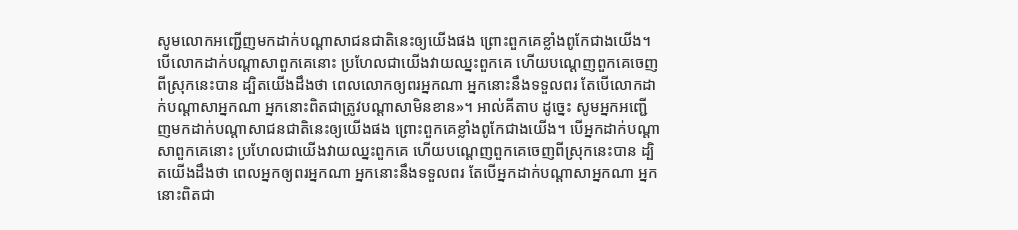សូមលោកអញ្ជើញមកដាក់បណ្ដាសាជនជាតិនេះឲ្យយើងផង ព្រោះពួកគេខ្លាំងពូកែជាងយើង។ បើលោកដាក់បណ្ដាសាពួកគេនោះ ប្រហែលជាយើងវាយឈ្នះពួកគេ ហើយបណ្ដេញពួកគេចេញពីស្រុកនេះបាន ដ្បិតយើងដឹងថា ពេលលោកឲ្យពរអ្នកណា អ្នកនោះនឹងទទួលពរ តែបើលោកដាក់បណ្ដាសាអ្នកណា អ្នកនោះពិតជាត្រូវបណ្ដាសាមិនខាន»។ អាល់គីតាប ដូច្នេះ សូមអ្នកអញ្ជើញមកដាក់បណ្តាសាជនជាតិនេះឲ្យយើងផង ព្រោះពួកគេខ្លាំងពូកែជាងយើង។ បើអ្នកដាក់បណ្តាសាពួកគេនោះ ប្រហែលជាយើងវាយឈ្នះពួកគេ ហើយបណ្តេញពួកគេចេញពីស្រុកនេះបាន ដ្បិតយើងដឹងថា ពេលអ្នកឲ្យពរអ្នកណា អ្នកនោះនឹងទទួលពរ តែបើអ្នកដាក់បណ្តាសាអ្នកណា អ្នកនោះពិតជា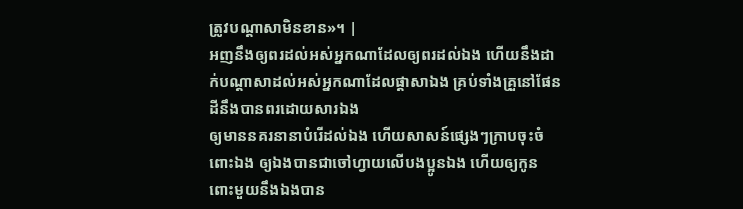ត្រូវបណ្តាសាមិនខាន»។ |
អញនឹងឲ្យពរដល់អស់អ្នកណាដែលឲ្យពរដល់ឯង ហើយនឹងដាក់បណ្តាសាដល់អស់អ្នកណាដែលផ្តាសាឯង គ្រប់ទាំងគ្រួនៅផែនដីនឹងបានពរដោយសារឯង
ឲ្យមាននគរនានាបំរើដល់ឯង ហើយសាសន៍ផ្សេងៗក្រាបចុះចំពោះឯង ឲ្យឯងបានជាចៅហ្វាយលើបងប្អូនឯង ហើយឲ្យកូនពោះមួយនឹងឯងបាន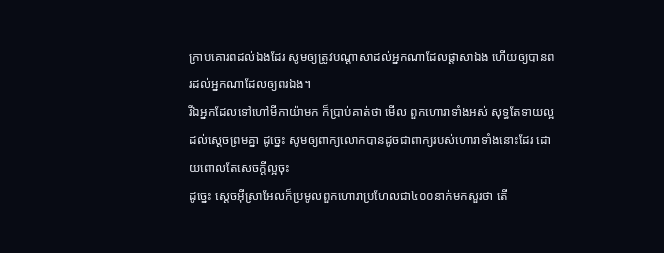ក្រាបគោរពដល់ឯងដែរ សូមឲ្យត្រូវបណ្តាសាដល់អ្នកណាដែលផ្តាសាឯង ហើយឲ្យបានពរដល់អ្នកណាដែលឲ្យពរឯង។
រីឯអ្នកដែលទៅហៅមីកាយ៉ាមក ក៏ប្រាប់គាត់ថា មើល ពួកហោរាទាំងអស់ សុទ្ធតែទាយល្អដល់ស្តេចព្រមគ្នា ដូច្នេះ សូមឲ្យពាក្យលោកបានដូចជាពាក្យរបស់ហោរាទាំងនោះដែរ ដោយពោលតែសេចក្ដីល្អចុះ
ដូច្នេះ ស្តេចអ៊ីស្រាអែលក៏ប្រមូលពួកហោរាប្រហែលជា៤០០នាក់មកសួរថា តើ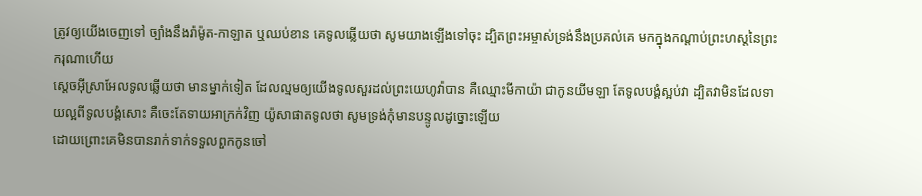ត្រូវឲ្យយើងចេញទៅ ច្បាំងនឹងរ៉ាម៉ូត-កាឡាត ឬឈប់ខាន គេទូលឆ្លើយថា សូមយាងឡើងទៅចុះ ដ្បិតព្រះអម្ចាស់ទ្រង់នឹងប្រគល់គេ មកក្នុងកណ្តាប់ព្រះហស្តនៃព្រះករុណាហើយ
ស្តេចអ៊ីស្រាអែលទូលឆ្លើយថា មានម្នាក់ទៀត ដែលល្មមឲ្យយើងទូលសួរដល់ព្រះយេហូវ៉ាបាន គឺឈ្មោះមីកាយ៉ា ជាកូនយីមឡា តែទូលបង្គំស្អប់វា ដ្បិតវាមិនដែលទាយល្អពីទូលបង្គំសោះ គឺចេះតែទាយអាក្រក់វិញ យ៉ូសាផាតទូលថា សូមទ្រង់កុំមានបន្ទូលដូច្នោះឡើយ
ដោយព្រោះគេមិនបានរាក់ទាក់ទទួលពួកកូនចៅ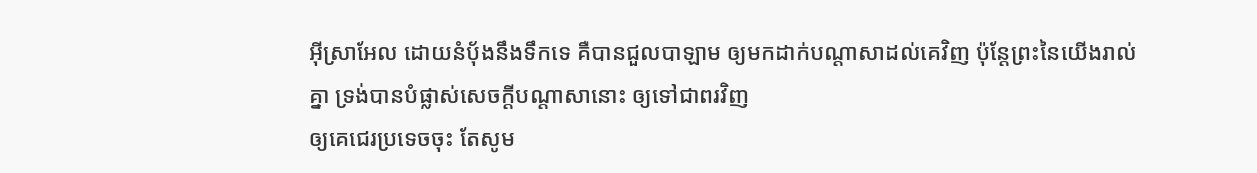អ៊ីស្រាអែល ដោយនំបុ័ងនឹងទឹកទេ គឺបានជួលបាឡាម ឲ្យមកដាក់បណ្តាសាដល់គេវិញ ប៉ុន្តែព្រះនៃយើងរាល់គ្នា ទ្រង់បានបំផ្លាស់សេចក្ដីបណ្តាសានោះ ឲ្យទៅជាពរវិញ
ឲ្យគេជេរប្រទេចចុះ តែសូម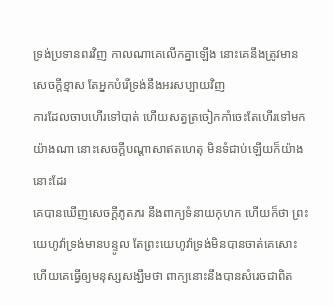ទ្រង់ប្រទានពរវិញ កាលណាគេលើកគ្នាឡើង នោះគេនឹងត្រូវមាន សេចក្ដីខ្មាស តែអ្នកបំរើទ្រង់នឹងអរសប្បាយវិញ
ការដែលចាបហើរទៅបាត់ ហើយសត្វត្រចៀកកាំចេះតែហើរទៅមកយ៉ាងណា នោះសេចក្ដីបណ្តាសាឥតហេតុ មិនទំជាប់ឡើយក៏យ៉ាងនោះដែរ
គេបានឃើញសេចក្ដីភូតភរ នឹងពាក្យទំនាយកុហក ហើយក៏ថា ព្រះយេហូវ៉ាទ្រង់មានបន្ទូល តែព្រះយេហូវ៉ាទ្រង់មិនបានចាត់គេសោះ ហើយគេធ្វើឲ្យមនុស្សសង្ឃឹមថា ពាក្យនោះនឹងបានសំរេចជាពិត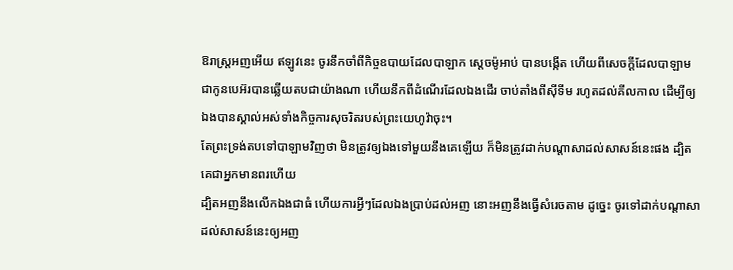ឱរាស្ត្រអញអើយ ឥឡូវនេះ ចូរនឹកចាំពីកិច្ចឧបាយដែលបាឡាក ស្តេចម៉ូអាប់ បានបង្កើត ហើយពីសេចក្ដីដែលបាឡាម ជាកូនបេអ៊របានឆ្លើយតបជាយ៉ាងណា ហើយនឹកពីដំណើរដែលឯងដើរ ចាប់តាំងពីស៊ីទីម រហូតដល់គីលកាល ដើម្បីឲ្យឯងបានស្គាល់អស់ទាំងកិច្ចការសុចរិតរបស់ព្រះយេហូវ៉ាចុះ។
តែព្រះទ្រង់តបទៅបាឡាមវិញថា មិនត្រូវឲ្យឯងទៅមួយនឹងគេឡើយ ក៏មិនត្រូវដាក់បណ្តាសាដល់សាសន៍នេះផង ដ្បិតគេជាអ្នកមានពរហើយ
ដ្បិតអញនឹងលើកឯងជាធំ ហើយការអ្វីៗដែលឯងប្រាប់ដល់អញ នោះអញនឹងធ្វើសំរេចតាម ដូច្នេះ ចូរទៅដាក់បណ្តាសាដល់សាសន៍នេះឲ្យអញ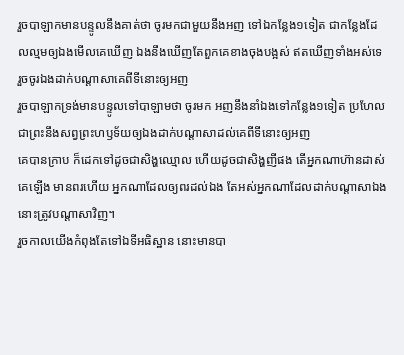រួចបាឡាកមានបន្ទូលនឹងគាត់ថា ចូរមកជាមួយនឹងអញ ទៅឯកន្លែង១ទៀត ជាកន្លែងដែលល្មមឲ្យឯងមើលគេឃើញ ឯងនឹងឃើញតែពួកគេខាងចុងបង្អស់ ឥតឃើញទាំងអស់ទេ រួចចូរឯងដាក់បណ្តាសាគេពីទីនោះឲ្យអញ
រួចបាឡាកទ្រង់មានបន្ទូលទៅបាឡាមថា ចូរមក អញនឹងនាំឯងទៅកន្លែង១ទៀត ប្រហែលជាព្រះនឹងសព្វព្រះហឫទ័យឲ្យឯងដាក់បណ្តាសាដល់គេពីទីនោះឲ្យអញ
គេបានក្រាប ក៏ដេកទៅដូចជាសិង្ហឈ្មោល ហើយដូចជាសិង្ហញីផង តើអ្នកណាហ៊ានដាស់គេឡើង មានពរហើយ អ្នកណាដែលឲ្យពរដល់ឯង តែអស់អ្នកណាដែលដាក់បណ្តាសាឯង នោះត្រូវបណ្តាសាវិញ។
រួចកាលយើងកំពុងតែទៅឯទីអធិស្ឋាន នោះមានបា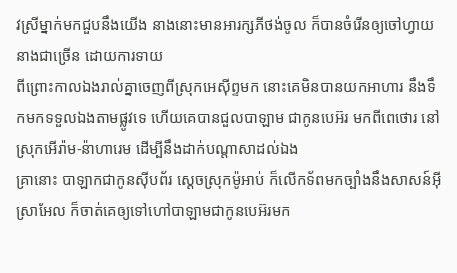វស្រីម្នាក់មកជួបនឹងយើង នាងនោះមានអារក្សភីថង់ចូល ក៏បានចំរើនឲ្យចៅហ្វាយនាងជាច្រើន ដោយការទាយ
ពីព្រោះកាលឯងរាល់គ្នាចេញពីស្រុកអេស៊ីព្ទមក នោះគេមិនបានយកអាហារ នឹងទឹកមកទទួលឯងតាមផ្លូវទេ ហើយគេបានជួលបាឡាម ជាកូនបេអ៊រ មកពីពេថោរ នៅស្រុកអើរ៉ាម-ន៉ាហារេម ដើម្បីនឹងដាក់បណ្តាសាដល់ឯង
គ្រានោះ បាឡាកជាកូនស៊ីបព័រ ស្តេចស្រុកម៉ូអាប់ ក៏លើកទ័ពមកច្បាំងនឹងសាសន៍អ៊ីស្រាអែល ក៏ចាត់គេឲ្យទៅហៅបាឡាមជាកូនបេអ៊រមក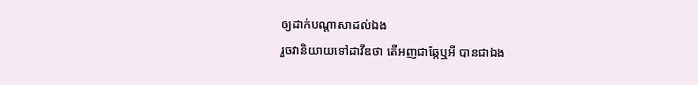ឲ្យដាក់បណ្តាសាដល់ឯង
រួចវានិយាយទៅដាវីឌថា តើអញជាឆ្កែឬអី បានជាឯង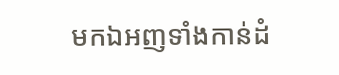មកឯអញទាំងកាន់ដំ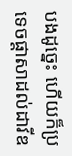បងដូច្នេះ ហើយក៏ប្រទេចផ្តាសាដល់ដាវីឌ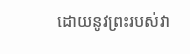ដោយនូវព្រះរបស់វា